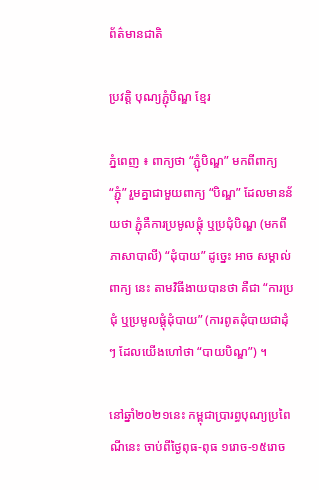ព័ត៌មានជាតិ

ប្រវត្តិ បុណ្យភ្ជុំបិណ្ឌ ខ្មែរ

ភ្នំពេញ ៖ ពាក្យថា “ភ្ជុំបិណ្ឌ” មកពីពាក្យ “ភ្ជុំ” រួមគ្នាជាមួយពាក្យ “បិណ្ឌ” ដែលមានន័យថា ភ្ជុំគឺការប្រមូលផ្តុំ ឬប្រជុំបិណ្ឌ (មកពីភាសាបាលី) “ដុំបាយ” ដូច្នេះ អាច សម្គាល់ ពាក្យ នេះ តាមវិធីងាយបានថា គឺជា “ការប្រជុំ ឬប្រមូលផ្តុំដុំបាយ” (ការពូតដុំបាយជាដុំៗ ដែលយើងហៅថា “បាយបិណ្ឌ”) ។

នៅឆ្នាំ២០២១នេះ កម្ពុជាប្រារព្ធបុណ្យប្រពៃណីនេះ ចាប់ពីថ្ងៃពុធ-ពុធ ១រោច-១៥រោច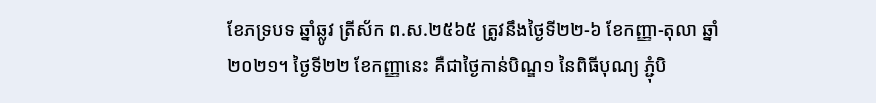ខែភទ្របទ ឆ្នាំឆ្លូវ ត្រីស័ក ព.ស.២៥៦៥ ត្រូវនឹងថ្ងៃទី២២-៦ ខែកញ្ញា-តុលា ឆ្នាំ២០២១។ ថ្ងៃទី២២ ខែកញ្ញានេះ គឺជាថ្ងៃកាន់បិណ្ឌ១ នៃពិធីបុណ្យ ភ្ជុំបិ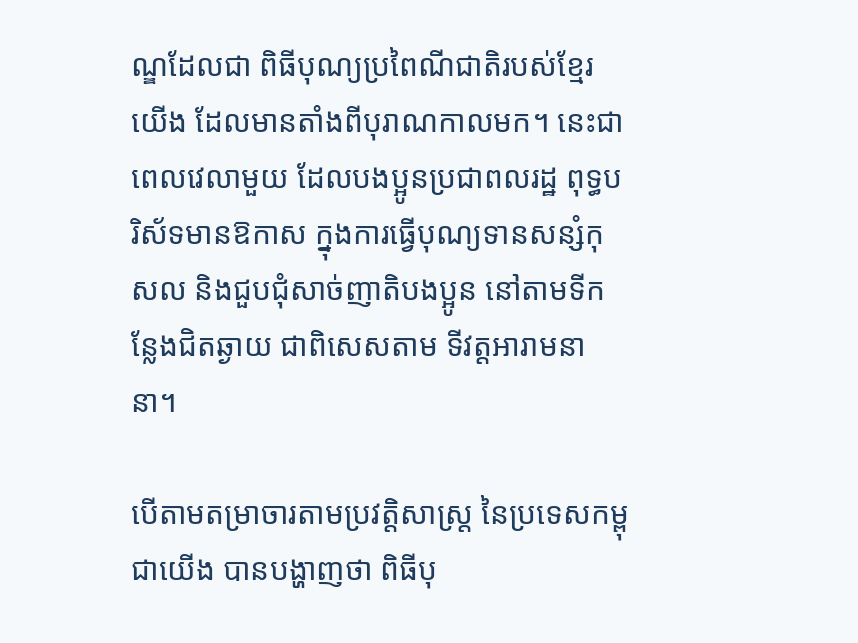ណ្ឌដែលជា ពិធីបុណ្យប្រពៃណីជាតិរបស់ខ្មែរយើង ដែលមានតាំងពីបុរាណកាលមក។ នេះជាពេលវេលាមួយ ដែលបងប្អូនប្រជាពលរដ្ឋ ពុទ្ធបរិស័ទមានឱកាស ក្នុងការធ្វើបុណ្យទានសន្សំកុសល និងជួបជុំសាច់ញាតិបងប្អូន នៅតាមទីកន្លែងជិតឆ្ងាយ ជាពិសេសតាម ទីវត្តអារាមនានា។

បើតាមតម្រាចារតាមប្រវត្តិសាស្ត្រ នៃប្រទេសកម្ពុជាយើង បានបង្ហាញថា ពិធីបុ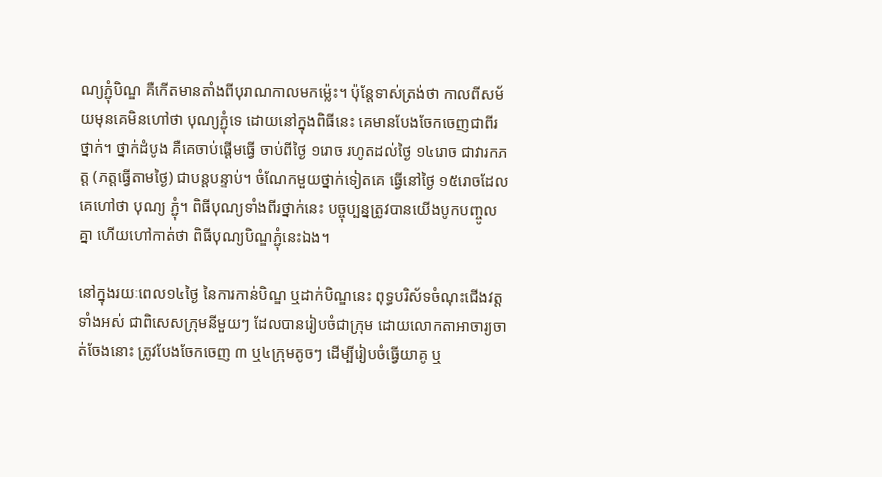ណ្យភ្ជុំបិណ្ឌ គឺកើតមានតាំងពីបុរាណកាលមកម្ល៉េះ។ ប៉ុន្តែទាស់ត្រង់ថា កាលពីសម័យមុនគេមិនហៅថា បុណ្យភ្ជុំទេ ដោយនៅក្នុងពិធីនេះ គេមានបែងចែកចេញជាពីរថ្នាក់។ ថ្នាក់ដំបូង គឺគេចាប់ផ្ដើមធ្វើ ចាប់ពីថ្ងៃ ១រោច រហូតដល់ថ្ងៃ ១៤រោច ជាវារកភត្ត (ភត្តធ្វើតាមថ្ងៃ) ជាបន្តបន្ទាប់។ ចំណែកមួយថ្នាក់ទៀតគេ ធ្វើនៅថ្ងៃ ១៥រោចដែលគេហៅថា បុណ្យ ភ្ជុំ។ ពិធីបុណ្យទាំងពីរថ្នាក់នេះ បច្ចុប្បន្នត្រូវបានយើងបូកបញ្ចូលគ្នា ហើយហៅកាត់ថា ពិធីបុណ្យបិណ្ឌភ្ជុំនេះឯង។

នៅក្នុងរយៈពេល១៤ថ្ងៃ នៃការកាន់បិណ្ឌ ឬដាក់បិណ្ឌនេះ ពុទ្ធបរិស័ទចំណុះជើងវត្តទាំងអស់ ជាពិសេសក្រុមនីមួយៗ ដែលបានរៀបចំជាក្រុម ដោយលោកតាអាចារ្យចាត់ចែងនោះ ត្រូវបែងចែកចេញ ៣ ឬ៤ក្រុមតូចៗ ដើម្បីរៀបចំធ្វើយាគូ ឬ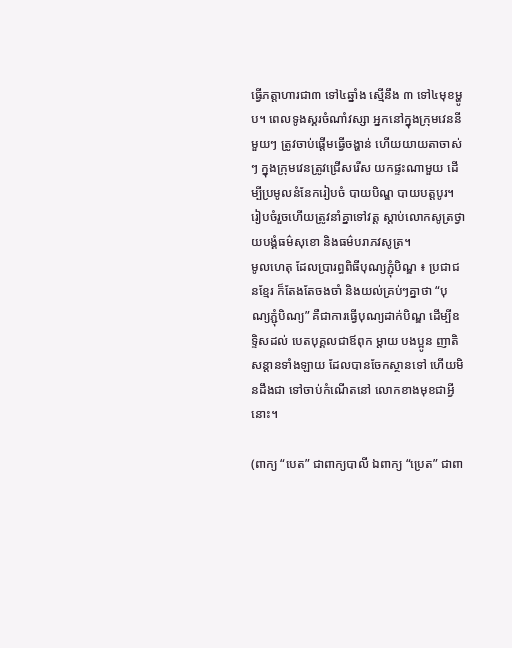ធ្វើភត្តាហារជា៣ ទៅ៤ឆ្នាំង ស្មើនឹង ៣ ទៅ៤មុខម្ហូប។ ពេលទូងស្គរចំណាំវស្សា អ្នកនៅក្នុងក្រុមវេននីមួយៗ ត្រូវចាប់ផ្ដើមធ្វើចង្ហាន់ ហើយយាយតាចាស់ៗ ក្នុងក្រុមវេនត្រូវជ្រើសរើស យកផ្ទះណាមួយ ដើម្បីប្រមូលនំនែករៀបចំ បាយបិណ្ឌ បាយបត្តបូរ។ រៀបចំរួចហើយត្រូវនាំគ្នាទៅវត្ត ស្ដាប់លោកសូត្រថ្វាយបង្គំធម៌សុខោ និងធម៌បរាភវសូត្រ។
មូលហេតុ ដែលប្រារព្ធពិធីបុណ្យភ្ជុំបិណ្ឌ ៖ ប្រជាជនខែ្មរ ក៏តែងតែចងចាំ និងយល់គ្រប់ៗគ្នាថា “បុណ្យភ្ជុំបិណ្យ” គឺជាការធ្វើបុណ្យដាក់បិណ្ឌ ដើម្បីឧទ្ទិសដល់ បេតបុគ្គលជាឪពុក ម្តាយ បងប្អូន ញាតិសន្តានទាំងឡាយ ដែលបានចែកស្ថានទៅ ហើយមិនដឹងជា ទៅចាប់កំណើតនៅ លោកខាងមុខជាអ្វីនោះ។

(ពាក្យ “បេត” ជាពាក្យបាលី ឯពាក្យ “ប្រេត” ជាពា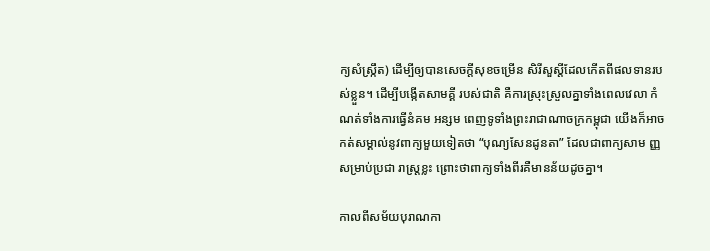ក្យសំស្រ្កឹត) ដើម្បីឲ្យបានសេចក្តីសុខចម្រើន សិរីសួស្តីដែលកើតពីផលទានរបស់ខ្លួន។ ដើម្បីបង្កើតសាមគ្គី របស់ជាតិ គឺការស្រុះស្រួលគ្នាទាំងពេលវេលា កំណត់ទាំងការធ្វើនំគម អន្សម ពេញទូទាំងព្រះរាជាណាចក្រកម្ពុជា យើងក៏អាចកត់សម្គាល់នូវពាក្យមួយទៀតថា “បុណ្យសែនដូនតា” ដែលជាពាក្យសាម ញ្ញសម្រាប់ប្រជា រាស្រ្តខ្លះ ព្រោះថាពាក្យទាំងពីរគឺមានន័យដូចគ្នា។

កាលពីសម័យបុរាណកា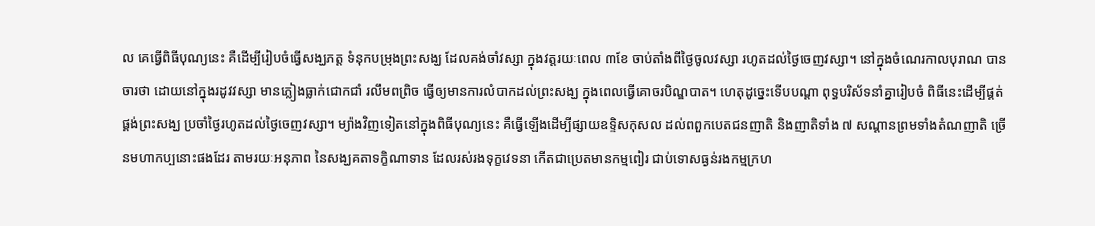ល គេធ្វើពិធីបុណ្យនេះ គឺដើម្បីរៀបចំធ្វើសង្ឃភត្ត ទំនុកបម្រុងព្រះសង្ឃ ដែលគង់ចាំវស្សា ក្នុងវត្តរយៈពេល ៣ខែ ចាប់តាំងពីថ្ងៃចូលវស្សា រហូតដល់ថ្ងៃចេញវស្សា។ នៅក្នុងចំណេរកាលបុរាណ បានចារថា ដោយនៅក្នុងរដូវវស្សា មានភ្លៀងធ្លាក់ជោកជាំ រលឹមពព្រិច ធ្វើឲ្យមានការលំបាកដល់ព្រះសង្ឃ ក្នុងពេលធ្វើគោចរបិណ្ឌបាត។ ហេតុដូច្នេះទើបបណ្ដា ពុទ្ធបរិស័ទនាំគ្នារៀបចំ ពិធីនេះដើម្បីផ្គត់ផ្គង់ព្រះសង្ឃ ប្រចាំថ្ងៃរហូតដល់ថ្ងៃចេញវស្សា។ ម្យ៉ាងវិញទៀតនៅក្នុងពិធីបុណ្យនេះ គឺធ្វើឡើងដើម្បីផ្សាយឧទ្ទិសកុសល ដល់ពពួកបេតជនញាតិ និងញាតិទាំង ៧ សណ្ដានព្រមទាំងតំណញាតិ ច្រើនមហាកប្បនោះផងដែរ តាមរយៈអនុភាព នៃសង្ឃគតាទក្ខិណាទាន ដែលរស់រងទុក្ខវេទនា កើតជាប្រេតមានកម្មពៀរ ជាប់ទោសធ្ងន់រងកម្មក្រហ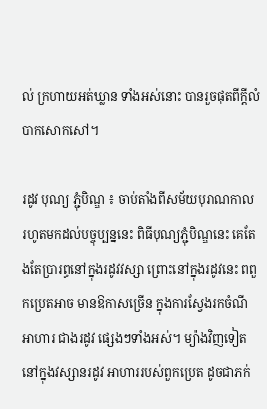ល់ ក្រហាយអត់ឃ្លាន ទាំងអស់នោះ បានរួចផុតពីក្ដីលំបាកសោកសៅ។

រដូវ បុណ្យ ភ្ជុំបិណ្ឌ ៖ ចាប់តាំងពីសម័យបុរាណកាល រហូតមកដល់បច្ចុប្បន្ននេះ ពិធីបុណ្យភ្ជុំបិណ្ឌនេះ គេតែងតែប្រារព្ធនៅក្នុងរដូវវស្សា ព្រោះនៅក្នុងរដូវនេះ ពពួកប្រេតអាច មានឱកាសច្រើន ក្នុងការស្វែងរកចំណីអាហារ ជាងរដូវ ផ្សេងៗទាំងអស់។ ម្យ៉ាងវិញទៀតនៅក្នុងវស្សានរដូវ អាហាររបស់ពួកប្រេត ដូចជាភក់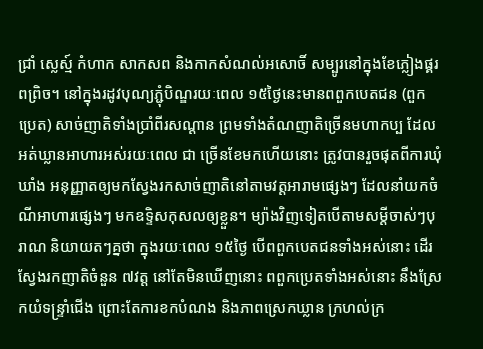ជ្រាំ ស្លេស្ម៍ កំហាក សាកសព និងកាកសំណល់អសោចិ៍ សម្បូរនៅក្នុងខែភ្លៀងផ្គរពព្រិច។ នៅក្នុងរដូវបុណ្យភ្ជុំបិណ្ឌរយៈពេល ១៥ថ្ងៃនេះមានពពួកបេតជន (ពួកប្រេត) សាច់ញាតិទាំងប្រាំពីរសណ្ដាន ព្រមទាំងតំណញាតិច្រើនមហាកប្ប ដែលអត់ឃ្លានអាហារអស់រយៈពេល ជា ច្រើនខែមកហើយនោះ ត្រូវបានរួចផុតពីការឃុំឃាំង អនុញ្ញាតឲ្យមកស្វែងរកសាច់ញាតិនៅតាមវត្តអារាមផ្សេងៗ ដែលនាំយកចំណីអាហារផ្សេងៗ មកឧទ្ទិសកុសលឲ្យខ្លួន។ ម្យ៉ាងវិញទៀតបើតាមសម្ដីចាស់ៗបុរាណ និយាយតៗគ្នថា ក្នុងរយៈពេល ១៥ថ្ងៃ បើពពួកបេតជនទាំងអស់នោះ ដើរស្វែងរកញាតិចំនួន ៧វត្ត នៅតែមិនឃើញនោះ ពពួកប្រេតទាំងអស់នោះ នឹងស្រែកយំទន្ទ្រាំជើង ព្រោះតែការខកបំណង និងភាពស្រេកឃ្លាន ក្រហល់ក្រ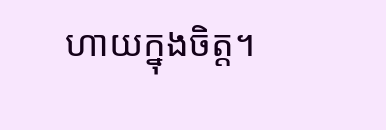ហាយក្នុងចិត្ត។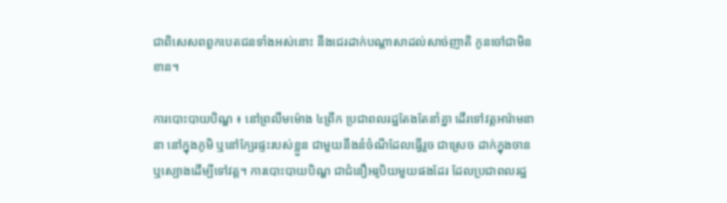ជាពិសេសពពួកបេតជនទាំងអស់នោះ នឹងជេរដាក់បណ្ដាសាដល់សាច់ញាតិ កូនចៅជាមិនខាន។

ការបោះបាយបិណ្ឌ ៖ នៅព្រលឹមម៉ោង ៤ព្រឹក ប្រជាពលរដ្ឋតែងតែនាំគ្នា ដើរទៅវត្ដអារ៉ាមនានា នៅក្នុងភូមិ ឬនៅក្បែរផ្ទះរបស់ខ្លួន ជាមួយនឹងនំចំណីដែលធ្វើរួច ជាស្រេច ដាក់ក្នុងចាន ឬស្បោងដើម្បីទៅវត្ដ។ ការបោះបាយបិណ្ឌ ជាជំនឿអរូបិយមួយផងដែរ ដែលប្រជាពលរដ្ឋ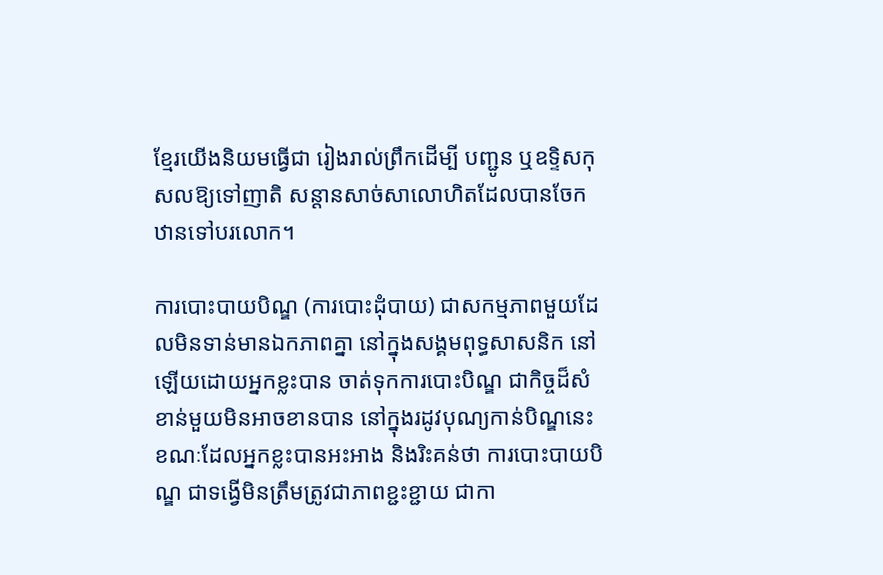ខ្មែរយើងនិយមធ្វើជា រៀងរាល់ព្រឹកដើម្បី បញ្ជូន ឬឧទ្ទិសកុសលឱ្យទៅញាតិ សន្ដានសាច់សាលោហិតដែលបានចែកឋានទៅបរលោក។

ការបោះបាយបិណ្ឌ (ការបោះដុំបាយ) ជាសកម្មភាពមួយដែលមិនទាន់មានឯកភាពគ្នា នៅក្នុងសង្គមពុទ្ធសាសនិក នៅឡើយដោយអ្នកខ្លះបាន ចាត់ទុកការបោះបិណ្ឌ ជាកិច្ចដ៏សំខាន់មួយមិនអាចខានបាន នៅក្នុងរដូវបុណ្យកាន់បិណ្ឌនេះ ខណៈដែលអ្នកខ្លះបានអះអាង និងរិះគន់ថា ការបោះបាយបិណ្ឌ ជាទង្វើមិនត្រឹមត្រូវជាភាពខ្ជះខ្ជាយ ជាកា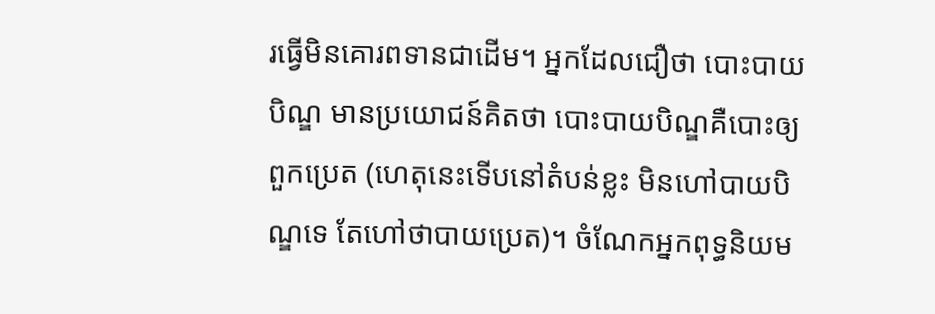រធ្វើមិនគោរពទានជាដើម។ អ្នកដែលជឿថា បោះបាយបិណ្ឌ មានប្រយោជន៍គិតថា បោះបាយបិណ្ឌគឺបោះឲ្យពួកប្រេត (ហេតុនេះទើបនៅតំបន់ខ្លះ មិនហៅបាយបិណ្ឌទេ តែហៅថាបាយប្រេត)។ ចំណែកអ្នកពុទ្ធនិយម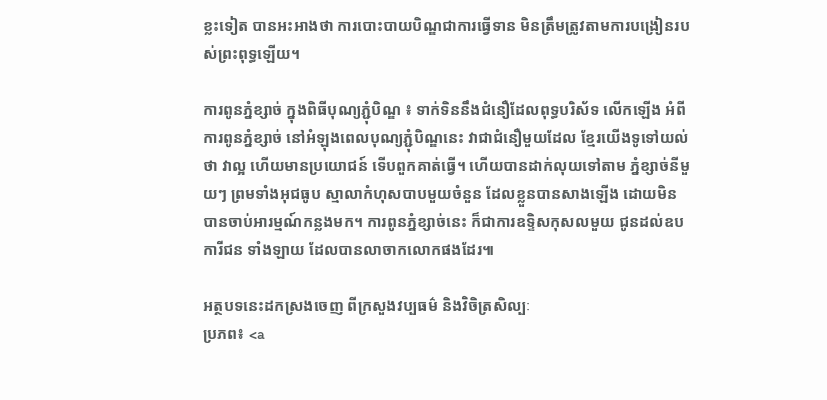ខ្លះទៀត បានអះអាងថា ការបោះបាយបិណ្ឌជាការធ្វើទាន មិនត្រឹមត្រូវតាមការបង្រៀនរបស់ព្រះពុទ្ធឡើយ។

ការពូនភ្នំខ្សាច់ ក្នុងពិធីបុណ្យភ្ជុំបិណ្ឌ ៖ ទាក់ទិននឹងជំនឿដែលពុទ្ធបរិស័ទ លើកឡើង អំពីការពូនភ្នំខ្សាច់ នៅអំឡុងពេលបុណ្យភ្ជុំបិណ្ឌនេះ វាជាជំនឿមួយដែល ខ្មែរយើងទូទៅយល់ថា វាល្អ ហើយមានប្រយោជន៍ ទើបពួកគាត់ធ្វើ។ ហើយបានដាក់លុយទៅតាម ភ្នំខ្សាច់នីមួយៗ ព្រមទាំងអុជធូប ស្មាលាកំហុសបាបមួយចំនួន ដែលខ្លួនបានសាងឡើង ដោយមិនបានចាប់អារម្មណ៍កន្លងមក។ ការពូនភ្នំខ្សាច់នេះ ក៏ជាការឧទ្ទិសកុសលមួយ ជូនដល់ឧបការីជន ទាំងឡាយ ដែលបានលាចាកលោកផងដែរ៕

អត្ថបទនេះដកស្រងចេញ ពីក្រសួងវប្បធម៌ និងវិចិត្រសិល្បៈ
ប្រភព៖ <a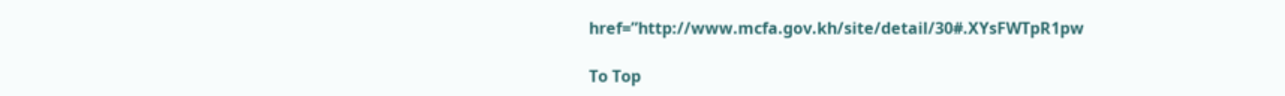href=”http://www.mcfa.gov.kh/site/detail/30#.XYsFWTpR1pw

To Top